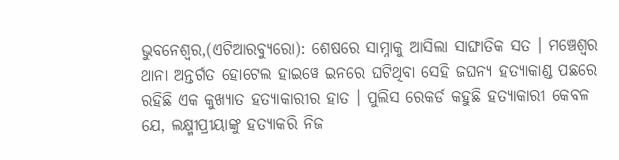ଭୁବନେଶ୍ୱର,(ଏଟିଆରବ୍ୟୁରୋ): ଶେଷରେ ସାମ୍ନାକୁ ଆସିଲା ସାଙ୍ଘାତିକ ସତ । ମଞ୍ଚେଶ୍ୱର ଥାନା ଅନ୍ତର୍ଗତ ହୋଟେଲ ହାଇୱେ ଇନରେ ଘଟିଥିବା ସେହି ଜଘନ୍ୟ ହତ୍ୟାକାଣ୍ଡ ପଛରେ ରହିଛି ଏକ କୁଖ୍ୟାତ ହତ୍ୟାକାରୀର ହାତ । ପୁଲିସ ରେକର୍ଡ କହୁଛି ହତ୍ୟାକାରୀ କେବଳ ଯେ, ଲକ୍ଷ୍ମୀପ୍ରୀୟାଙ୍କୁ ହତ୍ୟାକରି ନିଜ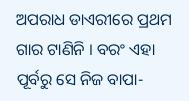ଅପରାଧ ଡାଏରୀରେ ପ୍ରଥମ ଗାର ଟାଣିନି । ବରଂ ଏହା ପୂର୍ବରୁ ସେ ନିଜ ବାପା-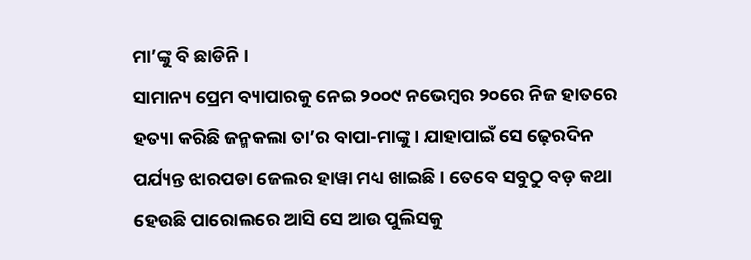ମା’ଙ୍କୁ ବି ଛାଡିନି ।
ସାମାନ୍ୟ ପ୍ରେମ ବ୍ୟାପାରକୁ ନେଇ ୨୦୦୯ ନଭେମ୍ବର ୨୦ରେ ନିଜ ହାତରେ ହତ୍ୟା କରିଛି ଜନ୍ମକଲା ତା’ର ବାପା-ମାଙ୍କୁ । ଯାହାପାଇଁ ସେ ଢ଼େରଦିନ ପର୍ଯ୍ୟନ୍ତ ଝାରପଡା ଜେଲର ହାୱା ମଧ୍ୟ ଖାଇଛି । ତେବେ ସବୁଠୁ ବଡ଼ କଥା ହେଉଛି ପାରୋଲରେ ଆସି ସେ ଆଉ ପୁଲିସକୁ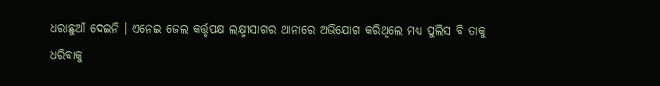ଧରାଛୁଆଁ ଦେଇନି । ଏନେଇ ଜେଲ କର୍ତ୍ତୃପକ୍ଷ ଲକ୍ଷ୍ମୀସାଗର ଥାନାରେ ଅଭିଯୋଗ କରିଥିଲେ ମଧ୍ୟ ପୁଲିସ ବି ତାକୁ ଧରିବାକୁ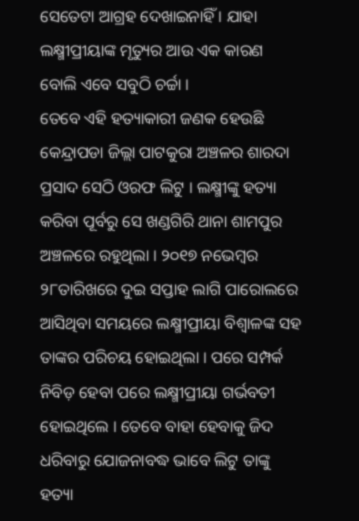ସେତେଟା ଆଗ୍ରହ ଦେଖାଇନାହିଁ । ଯାହା ଲକ୍ଷ୍ମୀପ୍ରୀୟାଙ୍କ ମୃତ୍ୟୁର ଆଉ ଏକ କାରଣ ବୋଲି ଏବେ ସବୁଠି ଚର୍ଚ୍ଚା ।
ତେବେ ଏହି ହତ୍ୟାକାରୀ ଜଣକ ହେଉଛି କେନ୍ଦ୍ରାପଡା ଜିଲ୍ଲା ପାଟକୁରା ଅଞ୍ଚଳର ଶାରଦା ପ୍ରସାଦ ସେଠି ଓରଫ ଲିଟୁ । ଲକ୍ଷ୍ମୀଙ୍କୁ ହତ୍ୟା କରିବା ପୂର୍ବରୁ ସେ ଖଣ୍ଡଗିରି ଥାନା ଶାମପୁର ଅଞ୍ଚଳରେ ରହୁଥିଲା । ୨୦୧୭ ନଭେମ୍ବର ୨୮ତାରିଖରେ ଦୁଇ ସପ୍ତାହ ଲାଗି ପାରୋଲରେ ଆସିଥିବା ସମୟରେ ଲକ୍ଷ୍ମୀପ୍ରୀୟା ବିଶ୍ୱାଳଙ୍କ ସହ ତାଙ୍କର ପରିଚୟ ହୋଇଥିଲା । ପରେ ସମ୍ପର୍କ ନିବିଡ଼ ହେବା ପରେ ଲକ୍ଷ୍ମୀପ୍ରୀୟା ଗର୍ଭବତୀ ହୋଇଥିଲେ । ତେବେ ବାହା ହେବାକୁ ଜିଦ ଧରିବାରୁ ଯୋଜନାବଦ୍ଧ ଭାବେ ଲିଟୁ ତାଙ୍କୁ ହତ୍ୟା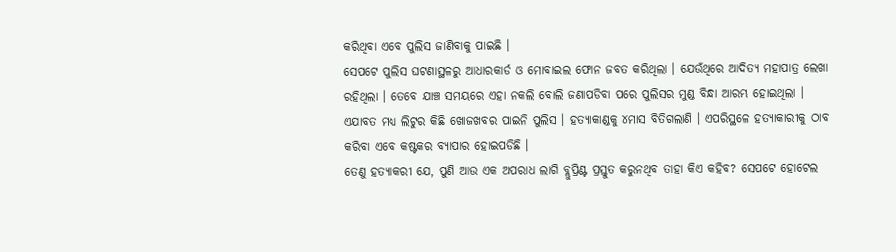କରିଥିବା ଏବେ ପୁଲିସ ଜାଣିବାକୁ ପାଇଛି ।
ସେପଟେ ପୁଲିସ ଘଟଣାସ୍ଥଳରୁ ଆଧାରକାର୍ଡ ଓ ମୋବାଇଲ ଫୋନ ଜବତ କରିଥିଲା । ଯେଉଁଥିରେ ଆଦିତ୍ୟ ମହାପାତ୍ର ଲେଖା ରହିଥିଲା । ତେବେ ଯାଞ୍ଚ ସମୟରେ ଏହା ନକଲି ବୋଲି ଜଣାପଡିବା ପରେ ପୁଲିସର ମୁଣ୍ଡ ବିନ୍ଧା ଆରମ୍ଭ ହୋଇଥିଲା । ଏଯାବତ ମଧ୍ୟ ଲିଟୁର କିଛି ଖୋଜଖବର ପାଇନି ପୁଲିସ । ହତ୍ୟାକାଣ୍ଡକୁ ୪ମାସ ବିତିଗଲାଣି । ଏପରିସ୍ଥଳେ ହତ୍ୟାକାରୀକୁ ଠାବ କରିବା ଏବେ କଷ୍ଟକର ବ୍ୟାପାର ହୋଇପଡିଛି ।
ତେଣୁ ହତ୍ୟାକରୀ ଯେ, ପୁଣି ଆଉ ଏକ ଅପରାଧ ଲାଗି ବ୍ଲୁପ୍ରିଣ୍ଟ ପ୍ରସ୍ତୁତ କରୁନଥିବ ତାହା କିଏ କହିବ? ସେପଟେ ହୋଟେଲ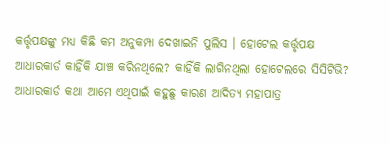କର୍ତ୍ତୃପକ୍ଷଙ୍କୁ ମଧ୍ୟ କିଛି କମ ଅନୁକମ୍ପା ଦେଖାଇନି ପୁଲିସ । ହୋଟେଲ କର୍ତ୍ତୃପକ୍ଷ ଆଧାରକାର୍ଡ କାହିଁକି ଯାଞ୍ଚ କରିନଥିଲେ? କାହିଁକି ଲାଗିନଥିଲା ହୋଟେଲରେ ସିସିଟିଭି? ଆଧାରକାର୍ଡ କଥା ଆମେ ଏଥିପାଇଁ କହୁଛୁ କାରଣ ଆଦିତ୍ୟ ମହାପାତ୍ର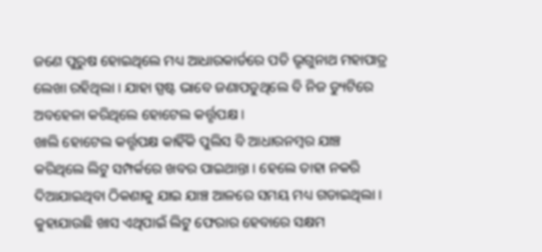ଜଣେ ପୁରୁଷ ହୋଇଥିଲେ ମଧ୍ୟ ଆଧାରକାର୍ଡରେ ପତି ଭୃଗୁନାଥ ମହାପାତ୍ର ଲେଖା ରହିଥିଲା । ଯାହା ସ୍ପଷ୍ଟ ଭାବେ ଜଣାପଡୁଥିଲେ ବି ନିଜ ଡ୍ୟୁଟିରେ ଅବହେଳା କରିଥିଲେ ହୋଟେଲ କର୍ତ୍ତୃପକ୍ଷ ।
ଖାଲି ହୋଟେଲ କର୍ତ୍ତୃପକ୍ଷ କାହିଁକି ପୁଲିସ ବି ଆଧାରନମ୍ବର ଯାଞ୍ଚ କରିଥିଲେ ଲିଟୁ ସମ୍ପର୍କରେ ଖବର ପାଇଥାନ୍ତା । ହେଲେ ତାହା ନକରି ଦିଆଯାଇଥିବା ଠିକଣାକୁ ଯାଇ ଯାଞ୍ଚ ଆଳରେ ସମୟ ମଧ୍ୟ ଗଡାଇଥିଲା । କୁହାଯାଉଛି ଖାସ ଏଥିପାଇଁ ଲିଟୁ ଫେରାର ହେବାରେ ସକ୍ଷମ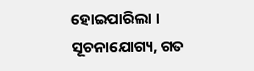ହୋଇପାରିଲା । ସୂଚନାଯୋଗ୍ୟ, ଗତ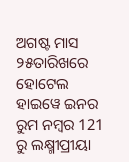ଅଗଷ୍ଟ ମାସ ୨୫ତାରିଖରେ ହୋଟେଲ ହାଇୱେ ଇନର ରୁମ ନମ୍ବର 121 ରୁ ଲକ୍ଷ୍ମୀପ୍ରୀୟା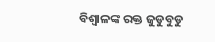ବିଶ୍ୱାଳଙ୍କ ରକ୍ତ ଜୁଡୁବୁଡୁ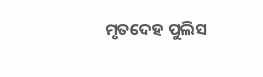ମୃତଦେହ ପୁଲିସ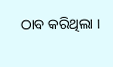ଠାବ କରିଥିଲା ।